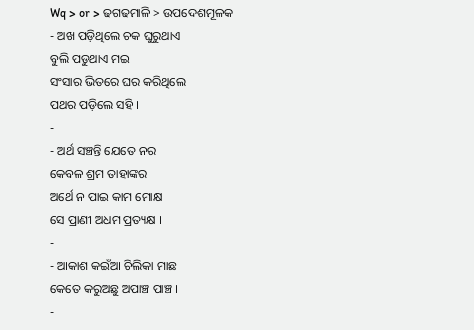Wq > or > ଢଗଢମାଳି > ଉପଦେଶମୂଳକ
- ଅଖ ପଡ଼ିଥିଲେ ଚକ ଘୁରୁଥାଏ
ବୁଲି ପଡୁଥାଏ ମଇ
ସଂସାର ଭିତରେ ଘର କରିଥିଲେ
ପଥର ପଡ଼ିଲେ ସହି ।
-
- ଅର୍ଥ ସଞ୍ଚନ୍ତି ଯେତେ ନର
କେବଳ ଶ୍ରମ ତାହାଙ୍କର
ଅର୍ଥେ ନ ପାଇ କାମ ମୋକ୍ଷ
ସେ ପ୍ରାଣୀ ଅଧମ ପ୍ରତ୍ୟକ୍ଷ ।
-
- ଆକାଶ କଇଁଆ ଚିଲିକା ମାଛ
କେତେ କରୁଅଛୁ ଅପାଞ୍ଚ ପାଞ୍ଚ ।
-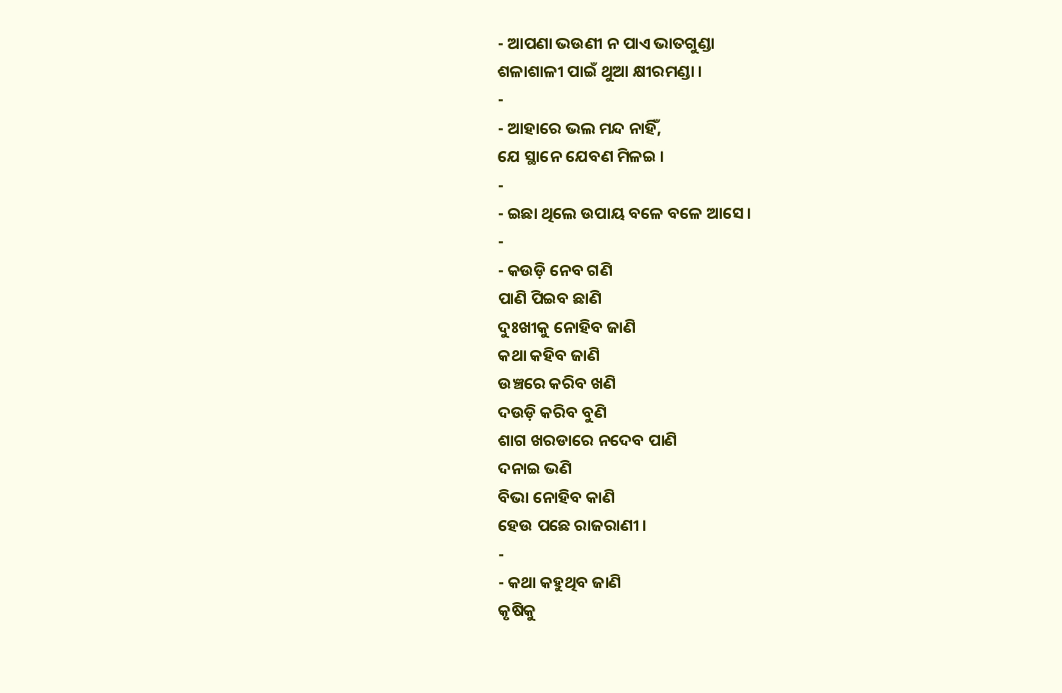- ଆପଣା ଭଉଣୀ ନ ପାଏ ଭାତଗୁଣ୍ଡା
ଶଳାଶାଳୀ ପାଇଁ ଥୁଆ କ୍ଷୀରମଣ୍ଡା ।
-
- ଆହାରେ ଭଲ ମନ୍ଦ ନାହିଁ,
ଯେ ସ୍ଥାନେ ଯେବଣ ମିଳଇ ।
-
- ଇଛା ଥିଲେ ଉପାୟ ବଳେ ବଳେ ଆସେ ।
-
- କଉଡ଼ି ନେବ ଗଣି
ପାଣି ପିଇବ ଛାଣି
ଦୁଃଖୀକୁ ନୋହିବ ଜାଣି
କଥା କହିବ ଜାଣି
ଉଞ୍ଚରେ କରିବ ଖଣି
ଦଉଡ଼ି କରିବ ବୁଣି
ଶାଗ ଖରଡାରେ ନଦେବ ପାଣି
ଦନାଇ ଭଣି
ବିଭା ନୋହିବ କାଣି
ହେଉ ପଛେ ରାଜରାଣୀ ।
-
- କଥା କହୁଥିବ ଜାଣି
କୃଷିକୁ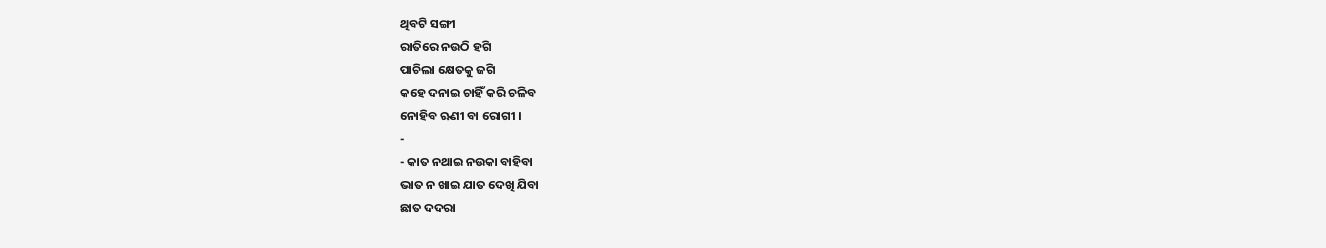ଥିବଟି ସଙ୍ଗୀ
ରାତିରେ ନଉଠି ହଗି
ପାଚିଲା କ୍ଷେତକୁ ଜଗି
କହେ ଦନାଇ ଚାହିଁ କରି ଚଳିବ
ନୋହିବ ଋଣୀ ବା ରୋଗୀ ।
-
- କାତ ନଥାଇ ନଉକା ବାହିବା
ଭାତ ନ ଖାଇ ଯାତ ଦେଖି ଯିବା
ଛାତ ଦଦରା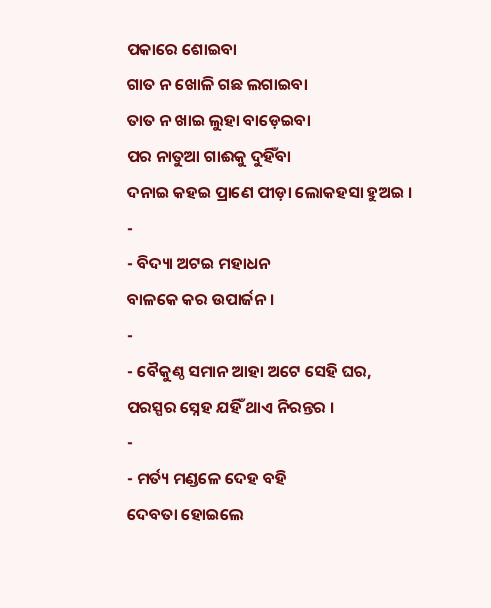ପକାରେ ଶୋଇବା
ଗାତ ନ ଖୋଳି ଗଛ ଲଗାଇବା
ତାତ ନ ଖାଇ ଲୁହା ବାଡ଼େଇବା
ପର ନାତୁଆ ଗାଈକୁ ଦୁହିଁବା
ଦନାଇ କହଇ ପ୍ରାଣେ ପୀଡ଼ା ଲୋକହସା ହୁଅଇ ।
-
- ବିଦ୍ୟା ଅଟଇ ମହାଧନ
ବାଳକେ କର ଉପାର୍ଜନ ।
-
- ବୈକୁଣ୍ଠ ସମାନ ଆହା ଅଟେ ସେହି ଘର,
ପରସ୍ପର ସ୍ନେହ ଯହିଁ ଥାଏ ନିରନ୍ତର ।
-
- ମର୍ତ୍ୟ ମଣ୍ଡଳେ ଦେହ ବହି
ଦେବତା ହୋଇଲେ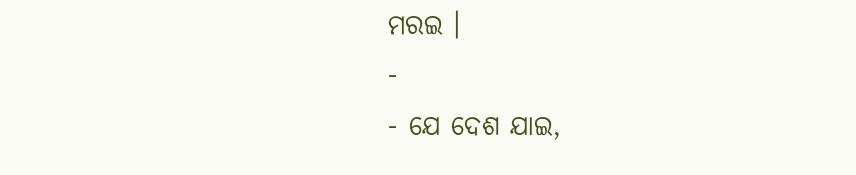ମରଇ ।
-
- ଯେ ଦେଶ ଯାଇ,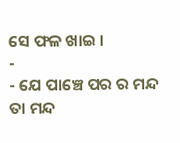ସେ ଫଳ ଖାଇ ।
-
- ଯେ ପାଞ୍ଚେ ପର ର ମନ୍ଦ
ତା ମନ୍ଦ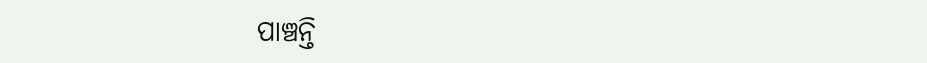ପାଞ୍ଚନ୍ତି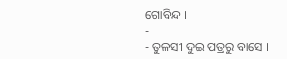ଗୋବିନ୍ଦ ।
-
- ତୁଳସୀ ଦୁଇ ପତ୍ରରୁ ବାସେ ।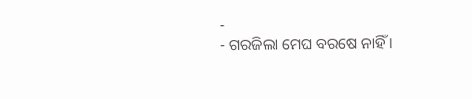-
- ଗରଜିଲା ମେଘ ବରଷେ ନାହିଁ ।